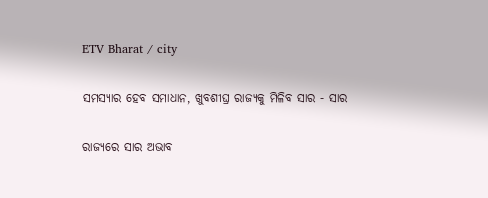ETV Bharat / city

ସମସ୍ୟାର ହେବ ସମାଧାନ, ଖୁବଶୀଘ୍ର ରାଜ୍ୟକୁ ମିଳିବ ସାର - ସାର

ରାଜ୍ୟରେ ସାର ଅଭାବ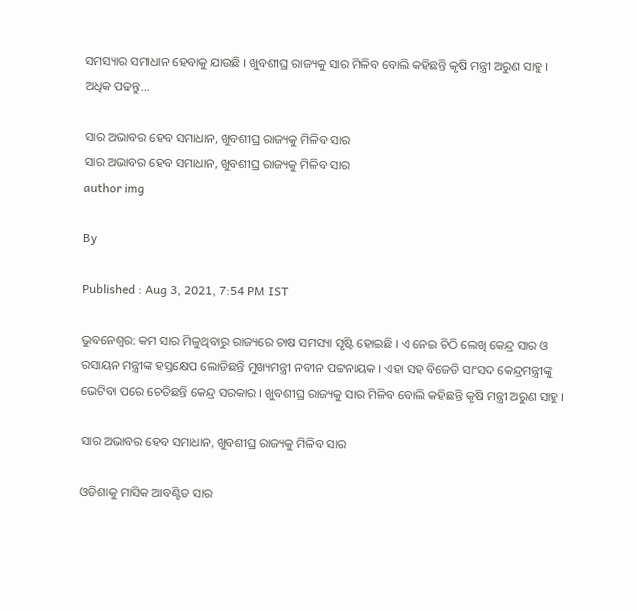ସମସ୍ୟାର ସମାଧାନ ହେବାକୁ ଯାଉଛି । ଖୁବଶୀଘ୍ର ରାଜ୍ୟକୁ ସାର ମିଳିବ ବୋଲି କହିଛନ୍ତି କୃଷି ମନ୍ତ୍ରୀ ଅରୁଣ ସାହୁ । ଅଧିକ ପଢନ୍ତୁ...

ସାର ଅଭାବର ହେବ ସମାଧାନ, ଖୁବଶୀଘ୍ର ରାଜ୍ୟକୁ ମିଳିବ ସାର
ସାର ଅଭାବର ହେବ ସମାଧାନ, ଖୁବଶୀଘ୍ର ରାଜ୍ୟକୁ ମିଳିବ ସାର
author img

By

Published : Aug 3, 2021, 7:54 PM IST

ଭୁବନେଶ୍ବର: କମ ସାର ମିଳୁଥିବାରୁ ରାଜ୍ୟରେ ଚାଷ ସମସ୍ୟା ସୃଷ୍ଟି ହୋଇଛି । ଏ ନେଇ ଚିଠି ଲେଖି କେନ୍ଦ୍ର ସାର ଓ ରସାୟନ ମନ୍ତ୍ରୀଙ୍କ ହସ୍ତକ୍ଷେପ ଲୋଡିଛନ୍ତି ମୁଖ୍ୟମନ୍ତ୍ରୀ ନବୀନ ପଟ୍ଟନାୟକ । ଏହା ସହ ବିଜେଡି ସାଂସଦ କେନ୍ଦ୍ରମନ୍ତ୍ରୀଙ୍କୁ ଭେଟିବା ପରେ ଚେତିଛନ୍ତି କେନ୍ଦ୍ର ସରକାର । ଖୁବଶୀଘ୍ର ରାଜ୍ୟକୁ ସାର ମିଳିବ ବୋଲି କହିଛନ୍ତି କୃଷି ମନ୍ତ୍ରୀ ଅରୁଣ ସାହୁ ।

ସାର ଅଭାବର ହେବ ସମାଧାନ, ଖୁବଶୀଘ୍ର ରାଜ୍ୟକୁ ମିଳିବ ସାର

ଓଡିଶାକୁ ମାସିକ ଆବଣ୍ଟିତ ସାର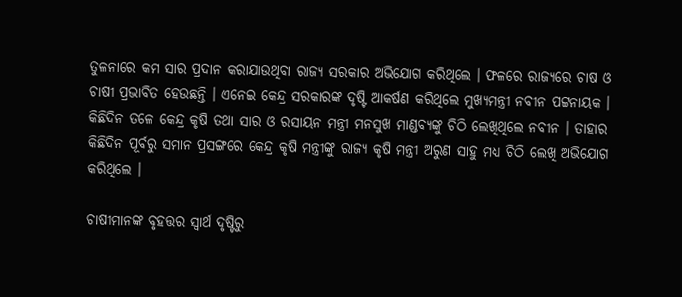ତୁଳନାରେ କମ ସାର ପ୍ରଦାନ କରାଯାଉଥିବା ରାଜ୍ୟ ସରକାର ଅଭିଯୋଗ କରିଥିଲେ । ଫଳରେ ରାଜ୍ୟରେ ଚାଷ ଓ ଚାଷୀ ପ୍ରଭାବିତ ହେଉଛନ୍ତି । ଏନେଇ କେନ୍ଦ୍ର ସରକାରଙ୍କ ଦୃଷ୍ଟି ଆକର୍ଷଣ କରିଥିଲେ ମୁଖ୍ୟମନ୍ତ୍ରୀ ନବୀନ ପଟ୍ଟନାୟକ । କିଛିଦିନ ତଳେ କେନ୍ଦ୍ର କୃଷି ତଥା ସାର ଓ ରସାୟନ ମନ୍ତ୍ରୀ ମନସୁଖ ମାଣ୍ଡବ୍ୟଙ୍କୁ ଚିଠି ଲେଖିଥିଲେ ନବୀନ । ତାହାର କିଛିଦିନ ପୂର୍ବରୁ ସମାନ ପ୍ରସଙ୍ଗରେ କେନ୍ଦ୍ର କୃଷି ମନ୍ତ୍ରୀଙ୍କୁ ରାଜ୍ୟ କୃଷି ମନ୍ତ୍ରୀ ଅରୁଣ ସାହୁ ମଧ୍ୟ ଚିଠି ଲେଖି ଅଭିଯୋଗ କରିଥିଲେ ।

ଚାଷୀମାନଙ୍କ ବୃହତ୍ତର ସ୍ବାର୍ଥ ଦୃଷ୍ଟିରୁ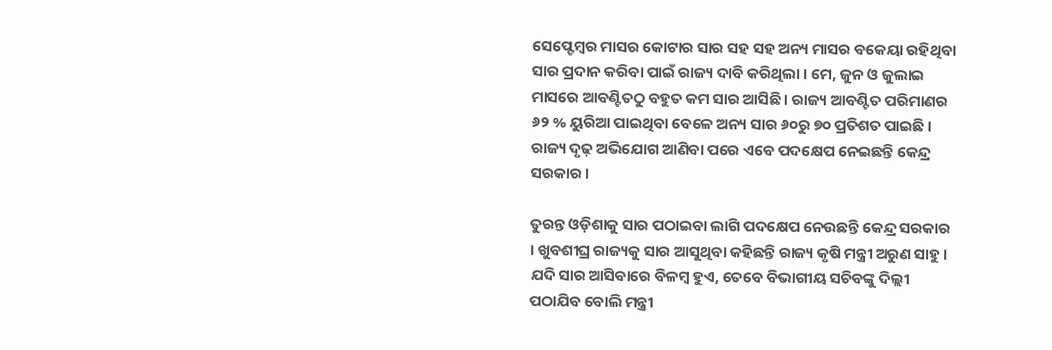ସେପ୍ଟେମ୍ବର ମାସର କୋଟାର ସାର ସହ ସହ ଅନ୍ୟ ମାସର ବକେୟା ରହିଥିବା ସାର ପ୍ରଦାନ କରିବା ପାଇଁ ରାଜ୍ୟ ଦାବି କରିଥିଲା । ମେ, ଜୁନ ଓ ଜୁଲାଇ ମାସରେ ଆବଣ୍ଟିତଠୁ ବହୁତ କମ ସାର ଆସିଛି । ରାଜ୍ୟ ଆବଣ୍ଟିତ ପରିମାଣର ୬୨ % ୟୁରିଆ ପାଇଥିବା ବେଳେ ଅନ୍ୟ ସାର ୬୦ରୁ ୭୦ ପ୍ରତିଶତ ପାଇଛି । ରାଜ୍ୟ ଦୃଢ଼ ଅଭିଯୋଗ ଆଣିବା ପରେ ଏବେ ପଦକ୍ଷେପ ନେଇଛନ୍ତି କେନ୍ଦ୍ର ସରକାର ।

ତୁରନ୍ତ ଓଡ଼ିଶାକୁ ସାର ପଠାଇବା ଲାଗି ପଦକ୍ଷେପ ନେଉଛନ୍ତି କେନ୍ଦ୍ର ସରକାର । ଖୁବଶୀଘ୍ର ରାଜ୍ୟକୁ ସାର ଆସୁଥିବା କହିଛନ୍ତି ରାଜ୍ୟ କୃଷି ମନ୍ତ୍ରୀ ଅରୁଣ ସାହୁ । ଯଦି ସାର ଆସିବାରେ ବିଳମ୍ବ ହୁଏ, ତେବେ ବିଭାଗୀୟ ସଚିବଙ୍କୁ ଦିଲ୍ଲୀ ପଠାଯିବ ବୋଲି ମନ୍ତ୍ରୀ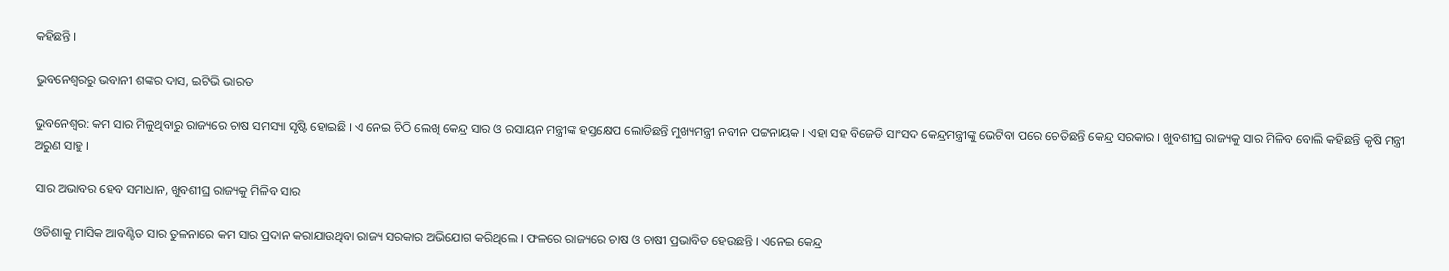କହିଛନ୍ତି ।

ଭୁବନେଶ୍ବରରୁ ଭବାନୀ ଶଙ୍କର ଦାସ, ଇଟିଭି ଭାରତ

ଭୁବନେଶ୍ବର: କମ ସାର ମିଳୁଥିବାରୁ ରାଜ୍ୟରେ ଚାଷ ସମସ୍ୟା ସୃଷ୍ଟି ହୋଇଛି । ଏ ନେଇ ଚିଠି ଲେଖି କେନ୍ଦ୍ର ସାର ଓ ରସାୟନ ମନ୍ତ୍ରୀଙ୍କ ହସ୍ତକ୍ଷେପ ଲୋଡିଛନ୍ତି ମୁଖ୍ୟମନ୍ତ୍ରୀ ନବୀନ ପଟ୍ଟନାୟକ । ଏହା ସହ ବିଜେଡି ସାଂସଦ କେନ୍ଦ୍ରମନ୍ତ୍ରୀଙ୍କୁ ଭେଟିବା ପରେ ଚେତିଛନ୍ତି କେନ୍ଦ୍ର ସରକାର । ଖୁବଶୀଘ୍ର ରାଜ୍ୟକୁ ସାର ମିଳିବ ବୋଲି କହିଛନ୍ତି କୃଷି ମନ୍ତ୍ରୀ ଅରୁଣ ସାହୁ ।

ସାର ଅଭାବର ହେବ ସମାଧାନ, ଖୁବଶୀଘ୍ର ରାଜ୍ୟକୁ ମିଳିବ ସାର

ଓଡିଶାକୁ ମାସିକ ଆବଣ୍ଟିତ ସାର ତୁଳନାରେ କମ ସାର ପ୍ରଦାନ କରାଯାଉଥିବା ରାଜ୍ୟ ସରକାର ଅଭିଯୋଗ କରିଥିଲେ । ଫଳରେ ରାଜ୍ୟରେ ଚାଷ ଓ ଚାଷୀ ପ୍ରଭାବିତ ହେଉଛନ୍ତି । ଏନେଇ କେନ୍ଦ୍ର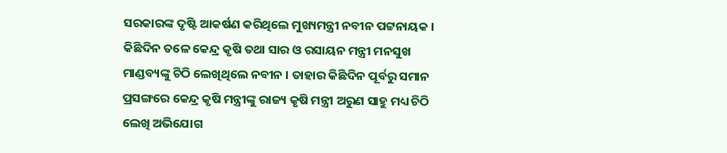ସରକାରଙ୍କ ଦୃଷ୍ଟି ଆକର୍ଷଣ କରିଥିଲେ ମୁଖ୍ୟମନ୍ତ୍ରୀ ନବୀନ ପଟ୍ଟନାୟକ । କିଛିଦିନ ତଳେ କେନ୍ଦ୍ର କୃଷି ତଥା ସାର ଓ ରସାୟନ ମନ୍ତ୍ରୀ ମନସୁଖ ମାଣ୍ଡବ୍ୟଙ୍କୁ ଚିଠି ଲେଖିଥିଲେ ନବୀନ । ତାହାର କିଛିଦିନ ପୂର୍ବରୁ ସମାନ ପ୍ରସଙ୍ଗରେ କେନ୍ଦ୍ର କୃଷି ମନ୍ତ୍ରୀଙ୍କୁ ରାଜ୍ୟ କୃଷି ମନ୍ତ୍ରୀ ଅରୁଣ ସାହୁ ମଧ୍ୟ ଚିଠି ଲେଖି ଅଭିଯୋଗ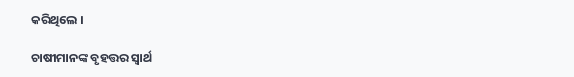କରିଥିଲେ ।

ଚାଷୀମାନଙ୍କ ବୃହତ୍ତର ସ୍ବାର୍ଥ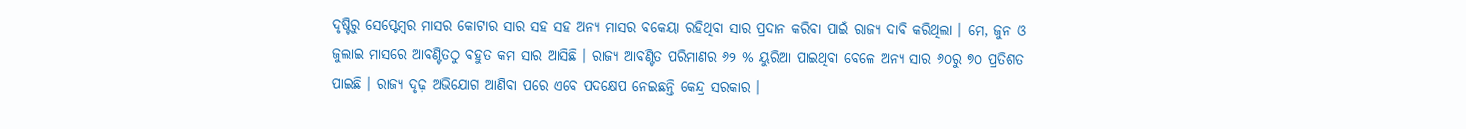ଦୃଷ୍ଟିରୁ ସେପ୍ଟେମ୍ବର ମାସର କୋଟାର ସାର ସହ ସହ ଅନ୍ୟ ମାସର ବକେୟା ରହିଥିବା ସାର ପ୍ରଦାନ କରିବା ପାଇଁ ରାଜ୍ୟ ଦାବି କରିଥିଲା । ମେ, ଜୁନ ଓ ଜୁଲାଇ ମାସରେ ଆବଣ୍ଟିତଠୁ ବହୁତ କମ ସାର ଆସିଛି । ରାଜ୍ୟ ଆବଣ୍ଟିତ ପରିମାଣର ୬୨ % ୟୁରିଆ ପାଇଥିବା ବେଳେ ଅନ୍ୟ ସାର ୬୦ରୁ ୭୦ ପ୍ରତିଶତ ପାଇଛି । ରାଜ୍ୟ ଦୃଢ଼ ଅଭିଯୋଗ ଆଣିବା ପରେ ଏବେ ପଦକ୍ଷେପ ନେଇଛନ୍ତି କେନ୍ଦ୍ର ସରକାର ।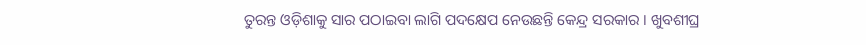ତୁରନ୍ତ ଓଡ଼ିଶାକୁ ସାର ପଠାଇବା ଲାଗି ପଦକ୍ଷେପ ନେଉଛନ୍ତି କେନ୍ଦ୍ର ସରକାର । ଖୁବଶୀଘ୍ର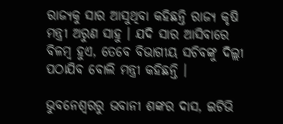ରାଜ୍ୟକୁ ସାର ଆସୁଥିବା କହିଛନ୍ତି ରାଜ୍ୟ କୃଷି ମନ୍ତ୍ରୀ ଅରୁଣ ସାହୁ । ଯଦି ସାର ଆସିବାରେ ବିଳମ୍ବ ହୁଏ, ତେବେ ବିଭାଗୀୟ ସଚିବଙ୍କୁ ଦିଲ୍ଲୀ ପଠାଯିବ ବୋଲି ମନ୍ତ୍ରୀ କହିଛନ୍ତି ।

ଭୁବନେଶ୍ବରରୁ ଭବାନୀ ଶଙ୍କର ଦାସ, ଇଟିଭି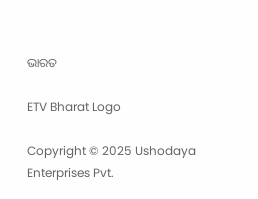ଭାରତ

ETV Bharat Logo

Copyright © 2025 Ushodaya Enterprises Pvt.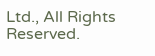Ltd., All Rights Reserved.